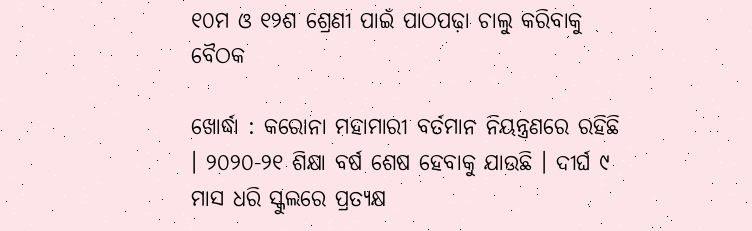୧୦ମ ଓ ୧୨ଶ ଶ୍ରେଣୀ ପାଇଁ ପାଠପଢ଼ା ଚାଲୁ କରିବାକୁ ବୈଠକ

ଖୋର୍ଦ୍ଧା : କରୋନା ମହାମାରୀ ବର୍ତମାନ ନିୟନ୍ତ୍ରଣରେ ରହିଛି । ୨୦୨୦-୨୧ ଶିକ୍ଷା ବର୍ଷ ଶେଷ ହେବାକୁ ଯାଉଛି । ଦୀର୍ଘ ୯ ମାସ ଧରି ସ୍କୁଲରେ ପ୍ରତ୍ୟକ୍ଷ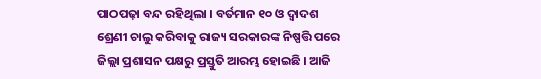ପାଠପଢ଼ା ବନ୍ଦ ରହିଥିଲା । ବର୍ତମାନ ୧୦ ଓ ଦ୍ୱାଦଶ ଶ୍ରେଣୀ ଚାଲୁ କରିବାକୁ ରାଜ୍ୟ ସରକାରଙ୍କ ନିଷ୍ପତ୍ତି ପରେ ଜିଲ୍ଲା ପ୍ରଶାସନ ପକ୍ଷରୁ ପ୍ରସ୍ତୁତି ଆରମ୍ଭ ହୋଇଛି । ଆଜି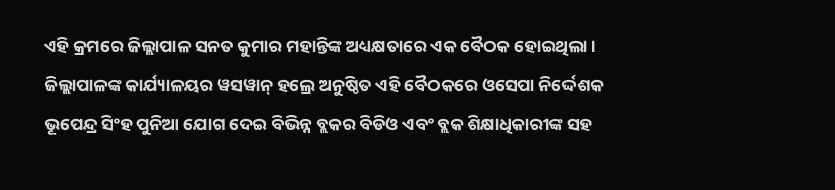ଏହି କ୍ରମରେ ଜିଲ୍ଲାପାଳ ସନତ କୁମାର ମହାନ୍ତିଙ୍କ ଅଧ୍ୟକ୍ଷତାରେ ଏକ ବୈଠକ ହୋଇଥିଲା ।
ଜିଲ୍ଲାପାଳଙ୍କ କାର୍ଯ୍ୟାଳୟର ୱସୱାନ୍ ହଲ୍ରେ ଅନୁଷ୍ଠିତ ଏହି ବୈଠକରେ ଓସେପା ନିର୍ଦ୍ଦେଶକ ଭୂପେନ୍ଦ୍ର ସିଂହ ପୁନିଆ ଯୋଗ ଦେଇ ବିଭିନ୍ନ ବ୍ଲକର ବିଡିଓ ଏବଂ ବ୍ଲକ ଶିକ୍ଷାଧିକାରୀଙ୍କ ସହ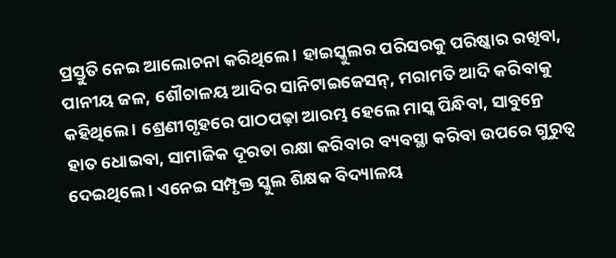ପ୍ରସ୍ତୁତି ନେଇ ଆଲୋଚନା କରିଥିଲେ । ହାଇସ୍କୁଲର ପରିସରକୁ ପରିଷ୍କାର ରଖିବା, ପାନୀୟ ଜଳ, ଶୌଚାଳୟ ଆଦିର ସାନିଟାଇଜେସନ୍, ମରାମତି ଆଦି କରିବାକୁ କହିଥିଲେ । ଶ୍ରେଣୀଗୃହରେ ପାଠପଢ଼ା ଆରମ୍ଭ ହେଲେ ମାସ୍କ ପିନ୍ଧିବା, ସାବୁନ୍ରେ ହାତ ଧୋଇବା, ସାମାଜିକ ଦୂରତା ରକ୍ଷା କରିବାର ବ୍ୟବସ୍ଥା କରିବା ଉପରେ ଗୁରୁତ୍ୱ ଦେଇଥିଲେ । ଏନେଇ ସମ୍ପୃକ୍ତ ସ୍କୁଲ ଶିକ୍ଷକ ବିଦ୍ୟାଳୟ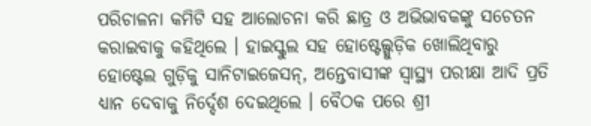ପରିଚାଳନା କମିଟି ସହ ଆଲୋଚନା କରି ଛାତ୍ର ଓ ଅଭିଭାବକଙ୍କୁ ସଚେତନ କରାଇବାକୁ କହିଥିଲେ । ହାଇସ୍କୁଲ ସହ ହୋଷ୍ଟେଲ୍ଗୁଡ଼ିକ ଖୋଲିଥିବାରୁ ହୋଷ୍ଟେଲ ଗୁଡ଼ିକୁ ସାନିଟାଇଜେସନ୍, ଅନ୍ତେବାସୀଙ୍କ ସ୍ୱାସ୍ଥ୍ୟ ପରୀକ୍ଷା ଆଦି ପ୍ରତି ଧ୍ୟାନ ଦେବାକୁ ନିର୍ଦ୍ଦେଶ ଦେଇଥିଲେ । ବୈଠକ ପରେ ଶ୍ରୀ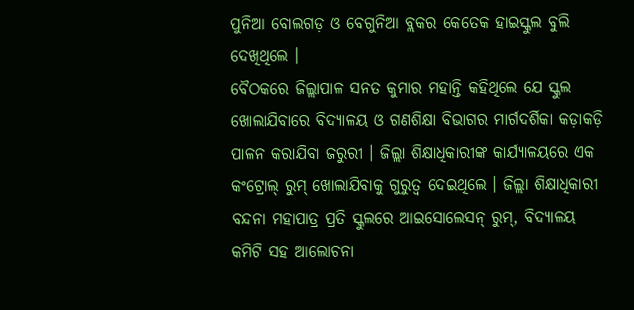ପୁନିଆ ବୋଲଗଡ଼ ଓ ବେଗୁନିଆ ବ୍ଲକର କେତେକ ହାଇସ୍କୁଲ ବୁଲି ଦେଖିଥିଲେ ।
ବୈଠକରେ ଜିଲ୍ଲାପାଳ ସନତ କୁମାର ମହାନ୍ତି କହିଥିଲେ ଯେ ସ୍କୁଲ ଖୋଲାଯିବାରେ ବିଦ୍ୟାଳୟ ଓ ଗଣଶିକ୍ଷା ବିଭାଗର ମାର୍ଗଦର୍ଶିକା କଡ଼ାକଡ଼ି ପାଳନ କରାଯିବା ଜରୁରୀ । ଜିଲ୍ଲା ଶିକ୍ଷାଧିକାରୀଙ୍କ କାର୍ଯ୍ୟାଳୟରେ ଏକ କଂଟ୍ରୋଲ୍ ରୁମ୍ ଖୋଲାଯିବାକୁ ଗୁରୁତ୍ୱ ଦେଇଥିଲେ । ଜିଲ୍ଲା ଶିକ୍ଷାଧିକାରୀ ବନ୍ଦନା ମହାପାତ୍ର ପ୍ରତି ସ୍କୁଲରେ ଆଇସୋଲେସନ୍ ରୁମ୍, ବିଦ୍ୟାଳୟ କମିଟି ସହ ଆଲୋଚନା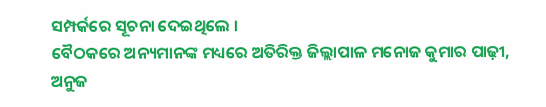ସମ୍ପର୍କରେ ସୂଚନା ଦେଇଥିଲେ ।
ବୈଠକରେ ଅନ୍ୟମାନଙ୍କ ମଧ୍ୟରେ ଅତିରିକ୍ତ ଜିଲ୍ଲାପାଳ ମନୋଜ କୁମାର ପାଢ଼ୀ, ଅନୁଜ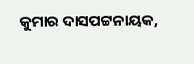କୁମାର ଦାସପଟ୍ଟନାୟକ,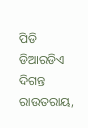ପିଡି ଡିଆରଡିଏ ଦିଗନ୍ତ ରାଉତରାୟ,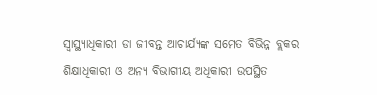ସ୍ୱାସ୍ଥ୍ୟାଧିକାରୀ ଡା ଜୀବନ୍ତ ଆଚାର୍ଯ୍ୟଙ୍କ ସମେତ ବିଭିନ୍ନ ବ୍ଲକର ଶିକ୍ଷାଧିକାରୀ ଓ ଅନ୍ୟ ବିଭାଗୀୟ ଅଧିକାରୀ ଉପସ୍ଥିତ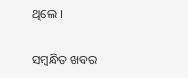ଥିଲେ ।

ସମ୍ବନ୍ଧିତ ଖବର